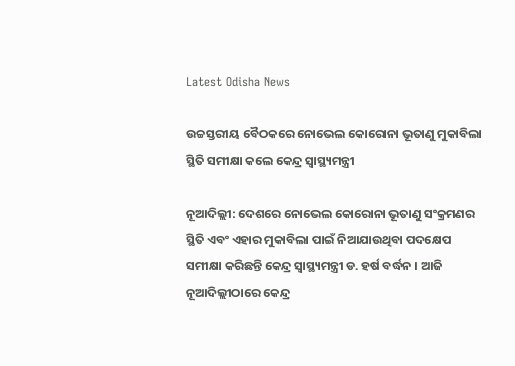Latest Odisha News

ଉଚ୍ଚସ୍ତରୀୟ ବୈଠକରେ ନୋଭେଲ କୋରୋନା ଭୂତାଣୁ ମୁକାବିଲା ସ୍ଥିତି ସମୀକ୍ଷା କଲେ କେନ୍ଦ୍ର ସ୍ୱାସ୍ଥ୍ୟମନ୍ତ୍ରୀ

ନୂଆଦିଲ୍ଲୀ: ଦେଶରେ ନୋଭେଲ କୋରୋନା ଭୂତାଣୁ ସଂକ୍ରମଣର ସ୍ଥିତି ଏବଂ ଏହାର ମୁକାବିଲା ପାଇଁ ନିଆଯାଉଥିବା ପଦକ୍ଷେପ ସମୀକ୍ଷା କରିଛନ୍ତି କେନ୍ଦ୍ର ସ୍ୱାସ୍ଥ୍ୟମନ୍ତ୍ରୀ ଡ. ହର୍ଷ ବର୍ଦ୍ଧନ । ଆଜି ନୂଆଦିଲ୍ଲୀଠାରେ କେନ୍ଦ୍ର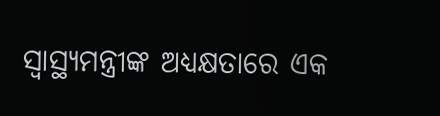ସ୍ୱାସ୍ଥ୍ୟମନ୍ତ୍ରୀଙ୍କ ଅଧ୍ୟକ୍ଷତାରେ ଏକ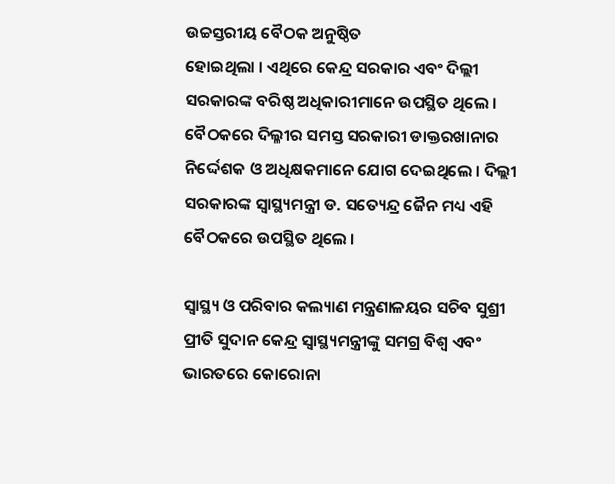ଉଚ୍ଚସ୍ତରୀୟ ବୈଠକ ଅନୁଷ୍ଠିତ
ହୋଇଥିଲା । ଏଥିରେ କେନ୍ଦ୍ର ସରକାର ଏବଂ ଦିଲ୍ଲୀ ସରକାରଙ୍କ ବରିଷ୍ଠ ଅଧିକାରୀମାନେ ଉପସ୍ଥିତ ଥିଲେ । ବୈଠକରେ ଦିଲ୍ଳୀର ସମସ୍ତ ସରକାରୀ ଡାକ୍ତରଖାନାର ନିର୍ଦ୍ଦେଶକ ଓ ଅଧିକ୍ଷକମାନେ ଯୋଗ ଦେଇଥିଲେ । ଦିଲ୍ଲୀ ସରକାରଙ୍କ ସ୍ୱାସ୍ଥ୍ୟମନ୍ତ୍ରୀ ଡ. ସତ୍ୟେନ୍ଦ୍ର ଜୈନ ମଧ୍ୟ ଏହି ବୈଠକରେ ଉପସ୍ଥିତ ଥିଲେ ।

ସ୍ୱାସ୍ଥ୍ୟ ଓ ପରିବାର କଲ୍ୟାଣ ମନ୍ତ୍ରଣାଳୟର ସଚିବ ସୁଶ୍ରୀ ପ୍ରୀତି ସୁଦାନ କେନ୍ଦ୍ର ସ୍ୱାସ୍ଥ୍ୟମନ୍ତ୍ରୀଙ୍କୁ ସମଗ୍ର ବିଶ୍ୱ ଏବଂ ଭାରତରେ କୋରୋନା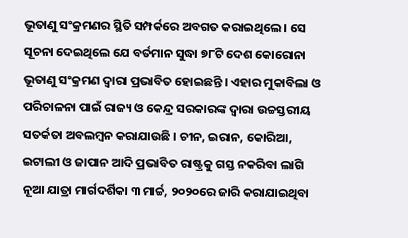ଭୂତାଣୁ ସଂକ୍ରମଣର ସ୍ଥିତି ସମ୍ପର୍କରେ ଅବଗତ କରାଇଥିଲେ । ସେ ସୂଚନା ଦେଇଥିଲେ ଯେ ବର୍ତମାନ ସୁଦ୍ଧା ୭୮ଟି ଦେଶ କୋରୋନା ଭୂତାଣୁ ସଂକ୍ରମଣ ଦ୍ୱାରା ପ୍ରଭାବିତ ହୋଇଛନ୍ତି । ଏହାର ମୁକାବିଲା ଓ ପରିଚାଳନା ପାଇଁ ରାଜ୍ୟ ଓ କେନ୍ଦ୍ର ସରକାରଙ୍କ ଦ୍ୱାରା ଉଚ୍ଚସ୍ତରୀୟ ସତର୍କତା ଅବଲମ୍ବନ କରାଯାଉଛି । ଚୀନ, ଇରାନ, କୋରିଆ, ଇଟାଲୀ ଓ ଜାପାନ ଆଦି ପ୍ରଭାବିତ ରାଷ୍ଟ୍ରକୁ ଗସ୍ତ ନକରିବା ଲାଗି ନୂଆ ଯାତ୍ରା ମାର୍ଗଦର୍ଶିକା ୩ ମାର୍ଚ୍ଚ, ୨୦୨୦ରେ ଜାରି କରାଯାଇଥିବା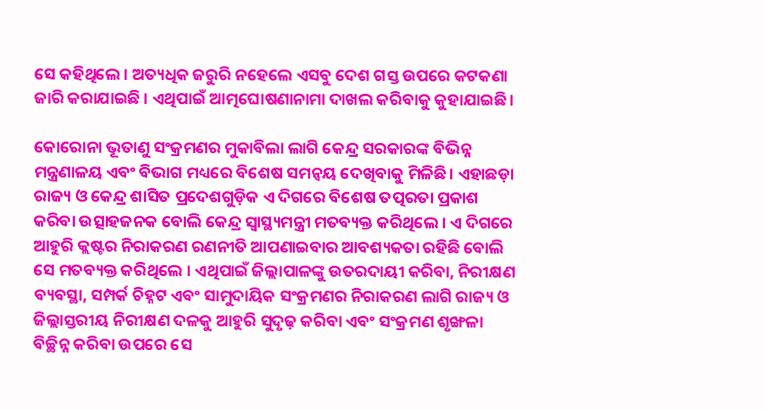ସେ କହିଥିଲେ । ଅତ୍ୟଧିକ ଜରୁରି ନହେଲେ ଏସବୁ ଦେଶ ଗସ୍ତ ଉପରେ କଟକଣା ଜାରି କରାଯାଇଛି । ଏଥିପାଇଁ ଆତ୍ମଘୋଷଣାନାମା ଦାଖଲ କରିବାକୁ କୁହାଯାଇଛି ।

କୋରୋନା ଭୂତାଣୁ ସଂକ୍ରମଣର ମୁକାବିଲା ଲାଗି କେନ୍ଦ୍ର ସରକାରଙ୍କ ବିଭିନ୍ନ ମନ୍ତ୍ରଣାଳୟ ଏବଂ ବିଭାଗ ମଧ୍ୟରେ ବିଶେଷ ସମନ୍ୱୟ ଦେଖିବାକୁ ମିଳିଛି । ଏହାଛଡ଼ା ରାଜ୍ୟ ଓ କେନ୍ଦ୍ର ଶାସିତ ପ୍ରଦେଶଗୁଡ଼ିକ ଏ ଦିଗରେ ବିଶେଷ ତତ୍ପରତା ପ୍ରକାଶ କରିବା ଉତ୍ସାହଜନକ ବୋଲି କେନ୍ଦ୍ର ସ୍ୱାସ୍ଥ୍ୟମନ୍ତ୍ରୀ ମତବ୍ୟକ୍ତ କରିଥିଲେ । ଏ ଦିଗରେ ଆହୁରି କ୍ଲଷ୍ଟର ନିରାକରଣ ରଣନୀତି ଆପଣାଇବାର ଆବଶ୍ୟକତା ରହିଛି ବୋଲି ସେ ମତବ୍ୟକ୍ତ କରିଥିଲେ । ଏଥିପାଇଁ ଜିଲ୍ଲାପାଳଙ୍କୁ ଉତରଦାୟୀ କରିବା, ନିରୀକ୍ଷଣ ବ୍ୟବସ୍ଥା, ସମ୍ପର୍କ ଚିହ୍ନଟ ଏବଂ ସାମୁଦାୟିକ ସଂକ୍ରମଣର ନିରାକରଣ ଲାଗି ରାଜ୍ୟ ଓ ଜିଲ୍ଲାସ୍ତରୀୟ ନିରୀକ୍ଷଣ ଦଳକୁ ଆହୁରି ସୁଦୃଢ଼ କରିବା ଏବଂ ସଂକ୍ରମଣ ଶୃଙ୍ଖଳା ବିଚ୍ଛିନ୍ନ କରିବା ଉପରେ ସେ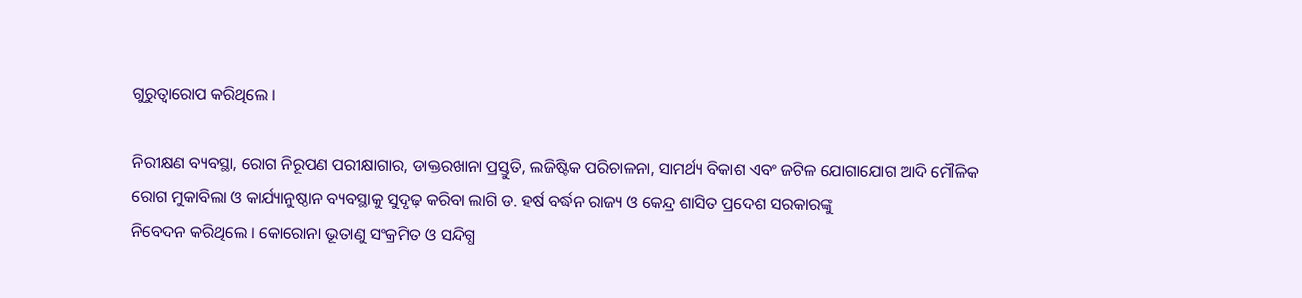ଗୁରୁତ୍ୱାରୋପ କରିଥିଲେ ।

ନିରୀକ୍ଷଣ ବ୍ୟବସ୍ଥା, ରୋଗ ନିରୂପଣ ପରୀକ୍ଷାଗାର, ଡାକ୍ତରଖାନା ପ୍ରସ୍ତୁତି, ଲଜିଷ୍ଟିକ ପରିଚାଳନା, ସାମର୍ଥ୍ୟ ବିକାଶ ଏବଂ ଜଟିଳ ଯୋଗାଯୋଗ ଆଦି ମୌଳିକ ରୋଗ ମୁକାବିଲା ଓ କାର୍ଯ୍ୟାନୁଷ୍ଠାନ ବ୍ୟବସ୍ଥାକୁ ସୁଦୃଢ଼ କରିବା ଲାଗି ଡ. ହର୍ଷ ବର୍ଦ୍ଧନ ରାଜ୍ୟ ଓ କେନ୍ଦ୍ର ଶାସିତ ପ୍ରଦେଶ ସରକାରଙ୍କୁ
ନିବେଦନ କରିଥିଲେ । କୋରୋନା ଭୂତାଣୁ ସଂକ୍ରମିତ ଓ ସନ୍ଦିଗ୍ଧ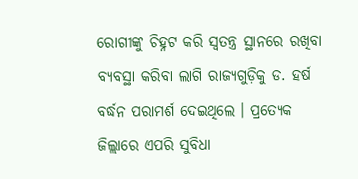ରୋଗୀଙ୍କୁ ଚିହ୍ନଟ କରି ସ୍ୱତନ୍ତ୍ର ସ୍ଥାନରେ ରଖିବା ବ୍ୟବସ୍ଥା କରିବା ଲାଗି ରାଜ୍ୟଗୁଡ଼ିକୁ ଡ. ହର୍ଷ ବର୍ଦ୍ଧନ ପରାମର୍ଶ ଦେଇଥିଲେ । ପ୍ରତ୍ୟେକ ଜିଲ୍ଲାରେ ଏପରି ସୁବିଧା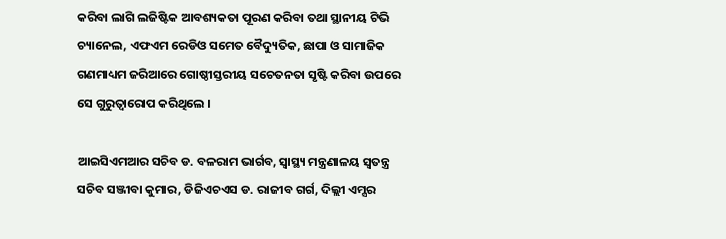କରିବା ଲାଗି ଲଜିଷ୍ଟିକ ଆବଶ୍ୟକତା ପୂରଣ କରିବା ତଥା ସ୍ଥାନୀୟ ଟିଭି ଚ୍ୟାନେଲ, ଏଫଏମ ରେଡିଓ ସମେତ ବୈଦ୍ୟୁତିକ, ଛାପା ଓ ସାମାଜିକ ଗଣମାଧ୍ୟମ ଜରିଆରେ ଗୋଷ୍ଠୀସ୍ତରୀୟ ସଚେତନତା ସୃଷ୍ଟି କରିବା ଉପରେ ସେ ଗୁରୁତ୍ୱାରୋପ କରିଥିଲେ ।

ଆଇସିଏମଆର ସଚିବ ଡ. ବଳରାମ ଭାର୍ଗବ, ସ୍ୱାସ୍ଥ୍ୟ ମନ୍ତ୍ରଣାଳୟ ସ୍ୱତନ୍ତ୍ର ସଚିବ ସଞ୍ଜୀବା କୁମାର, ଡିଜିଏଚଏସ ଡ. ରାଜୀବ ଗର୍ଗ, ଦିଲ୍ଲୀ ଏମ୍ସର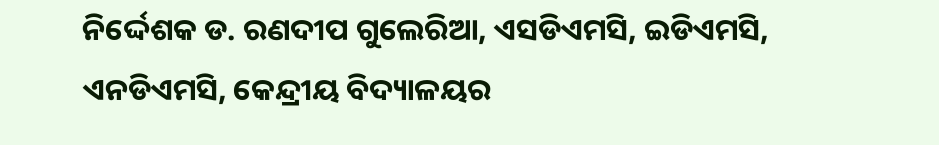ନିର୍ଦ୍ଦେଶକ ଡ. ରଣଦୀପ ଗୁଲେରିଆ, ଏସଡିଏମସି, ଇଡିଏମସି, ଏନଡିଏମସି, କେନ୍ଦ୍ରୀୟ ବିଦ୍ୟାଳୟର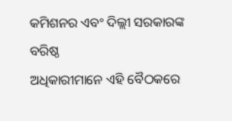କମିଶନର ଏବଂ ଦିଲ୍ଲୀ ସରକାରଙ୍କ ବରିଷ୍ଠ
ଅଧିକାରୀମାନେ ଏହି ବୈଠକରେ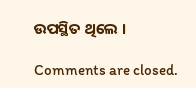ଉପସ୍ଥିତ ଥିଲେ ।

Comments are closed.